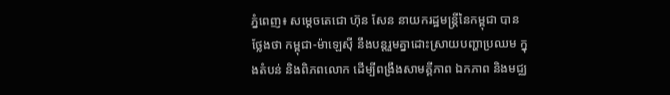ភ្នំពេញ៖ សម្ដេចតេជោ ហ៊ុន សែន នាយករដ្ឋមន្ដ្រីនៃកម្ពុជា បានថ្លែងថា កម្ពុជា-ម៉ាឡេស៊ី នឹងបន្ដរួមគ្នាដោះស្រាយបញ្ហាប្រឈម ក្នុងតំបន់ និងពិភពលោក ដើម្បីពង្រឹងសាមគ្គីភាព ឯកភាព និងមជ្ឈ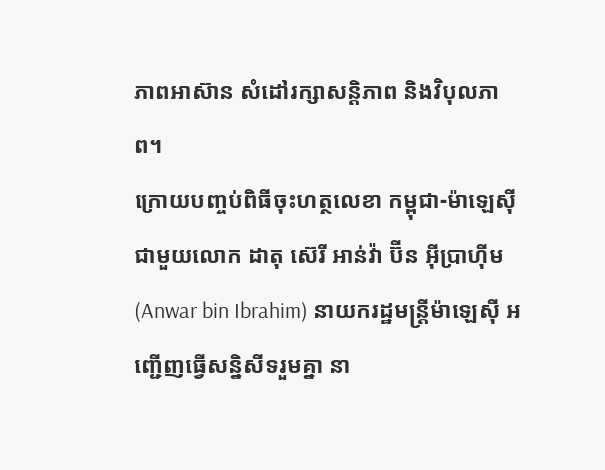ភាពអាស៊ាន សំដៅរក្សាសន្ដិភាព និងវិបុលភាព។
ក្រោយបញ្ចប់ពិធីចុះហត្ថលេខា កម្ពុជា-ម៉ាឡេស៊ី ជាមួយលោក ដាតុ ស៊េរី អាន់វ៉ា ប៊ីន អ៊ីប្រាហ៊ីម (Anwar bin Ibrahim) នាយករដ្ឋមន្រ្តីម៉ាឡេស៊ី អញ្ជើញធ្វើសន្និសីទរួមគ្នា នា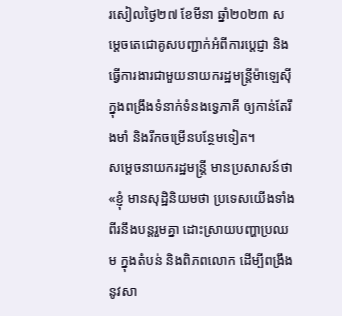រសៀលថ្ងៃ២៧ ខែមីនា ឆ្នាំ២០២៣ សម្ដេចតេជោគូសបញ្ជាក់អំពីការប្ដេជ្ញា និងធ្វើការងារជាមួយនាយករដ្ឋមន្ដ្រីម៉ាឡេស៊ី ក្នុងពង្រឹងទំនាក់ទំនងទ្វេភាគី ឲ្យកាន់តែរឹងមាំ និងរីកចម្រើនបន្ថែមទៀត។
សម្ដេចនាយករដ្ឋមន្ដ្រី មានប្រសាសន៍ថា «ខ្ញុំ មានសុដ្ឋិនិយមថា ប្រទេសយើងទាំងពីរនឹងបន្ដរួមគ្នា ដោះស្រាយបញ្ហាប្រឈម ក្នុងតំបន់ និងពិភពលោក ដើម្បីពង្រឹងនូវសា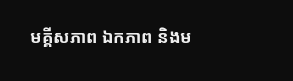មគ្គីសភាព ឯកភាព និងម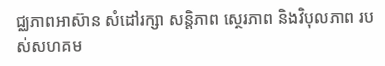ជ្ឈភាពអាស៊ាន សំដៅរក្សា សន្ដិភាព ស្ថេរភាព និងវិបុលភាព របស់សហគម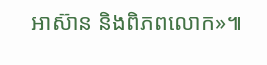អាស៊ាន និងពិភពលោក»៕